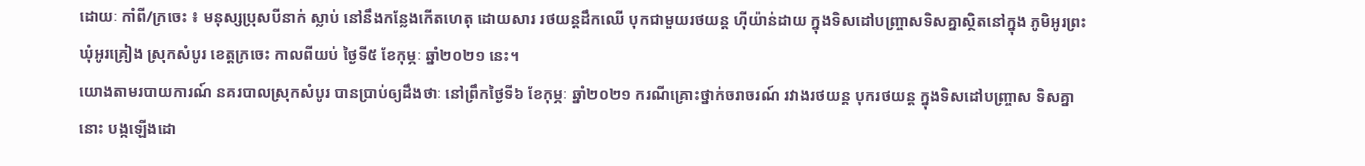ដោយៈ កាំពី/ក្រចេះ ៖ មនុស្សប្រុសបីនាក់ ស្លាប់ នៅនឹងកន្លែងកើតហេតុ ដោយសារ រថយន្តដឹកឈើ បុកជាមួយរថយន្ត ហ៊ីយ៉ាន់ដាយ ក្នុងទិសដៅបញ្ច្រាសទិសគ្នាស្ថិតនៅក្នុង ភូមិអូរព្រះ ឃុំអូរគ្រៀង ស្រុកសំបូរ ខេត្តក្រចេះ កាលពីយប់ ថ្ងៃទី៥ ខែកុម្ភៈ ឆ្នាំ២០២១ នេះ។
យោងតាមរបាយការណ៍ នគរបាលស្រុកសំបូរ បានប្រាប់ឲ្យដឹងថាៈ នៅព្រឹកថ្ងៃទី៦ ខែកុម្ភៈ ឆ្នាំ២០២១ ករណីគ្រោះថ្នាក់ចរាចរណ៍ រវាងរថយន្ត បុករថយន្ត ក្នុងទិសដៅបញ្ច្រាស ទិសគ្នានោះ បង្កឡើងដោ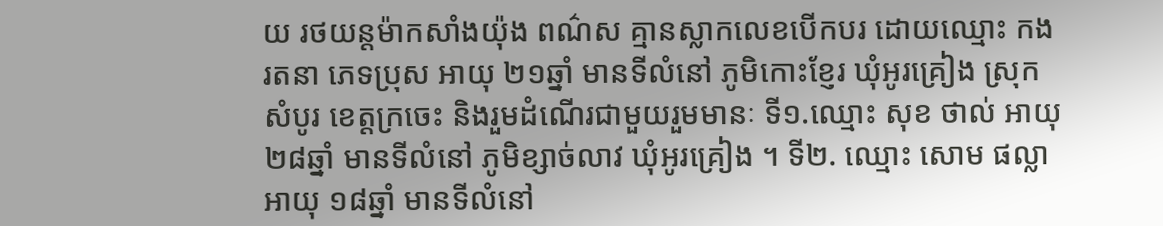យ រថយន្តម៉ាកសាំងយ៉ុង ពណ៌ស គ្មានស្លាកលេខបើកបរ ដោយឈ្មោះ កង រតនា ភេទប្រុស អាយុ ២១ឆ្នាំ មានទីលំនៅ ភូមិកោះខ្ញែរ ឃុំអូរគ្រៀង ស្រុកសំបូរ ខេត្តក្រចេះ និងរួមដំណើរជាមួយរួមមានៈ ទី១.ឈ្មោះ សុខ ថាល់ អាយុ ២៨ឆ្នាំ មានទីលំនៅ ភូមិខ្សាច់លាវ ឃុំអូរគ្រៀង ។ ទី២. ឈ្មោះ សោម ផល្លា អាយុ ១៨ឆ្នាំ មានទីលំនៅ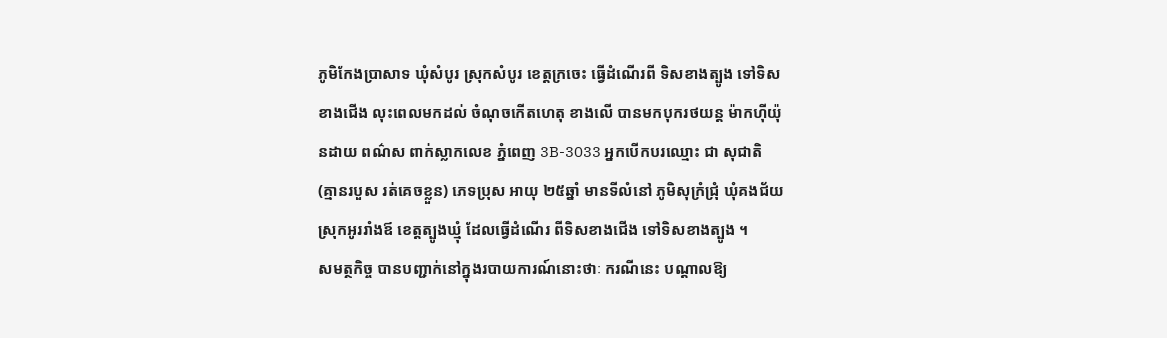ភូមិកែងប្រាសាទ ឃុំសំបូរ ស្រុកសំបូរ ខេត្តក្រចេះ ធ្វើដំណើរពី ទិសខាងត្បូង ទៅទិសខាងជើង លុះពេលមកដល់ ចំណុចកើតហេតុ ខាងលើ បានមកបុករថយន្ត ម៉ាកហ៊ីយ៉ុនដាយ ពណ៌ស ពាក់ស្លាកលេខ ភ្នំពេញ 3B-3033 អ្នកបើកបរឈ្មោះ ជា សុជាតិ (គ្មានរបួស រត់គេចខ្លួន) ភេទប្រុស អាយុ ២៥ឆ្នាំ មានទីលំនៅ ភូមិសុក្រំជ្រុំ ឃុំគងជ័យ ស្រុកអូររាំងឪ ខេត្តត្បូងឃ្មុំ ដែលធ្វើដំណើរ ពីទិសខាងជើង ទៅទិសខាងត្បូង ។
សមត្ថកិច្ច បានបញ្ជាក់នៅក្នុងរបាយការណ៍នោះថាៈ ករណីនេះ បណ្ដាលឱ្យ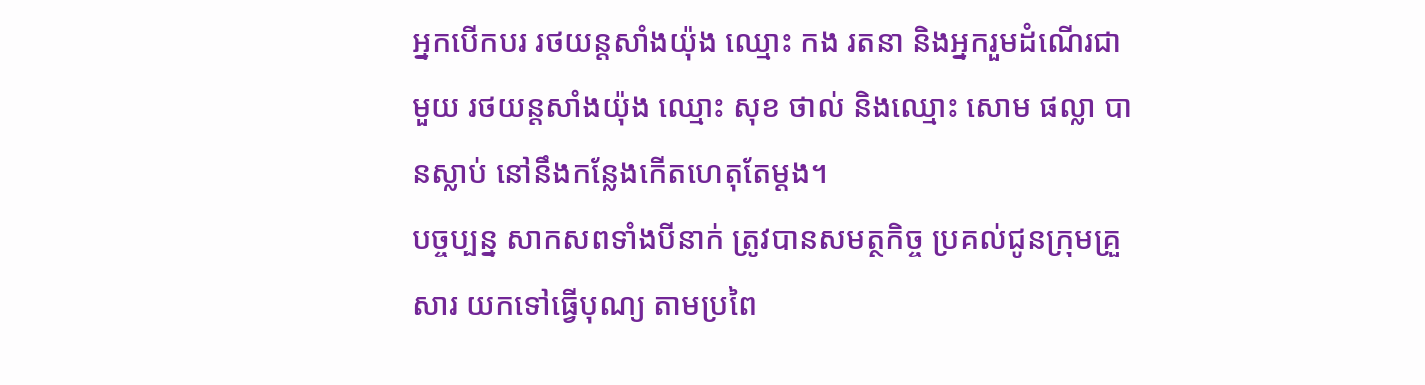អ្នកបើកបរ រថយន្ដសាំងយ៉ុង ឈ្មោះ កង រតនា និងអ្នករួមដំណើរជាមួយ រថយន្តសាំងយ៉ុង ឈ្មោះ សុខ ថាល់ និងឈ្មោះ សោម ផល្លា បានស្លាប់ នៅនឹងកន្លែងកើតហេតុតែម្តង។
បច្ចប្បន្ន សាកសពទាំងបីនាក់ ត្រូវបានសមត្ថកិច្ច ប្រគល់ជូនក្រុមគ្រួសារ យកទៅធ្វើបុណ្យ តាមប្រពៃ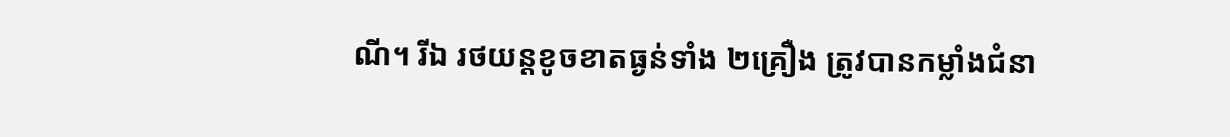ណី។ រីឯ រថយន្តខូចខាតធ្ងន់ទាំង ២គ្រឿង ត្រូវបានកម្លាំងជំនា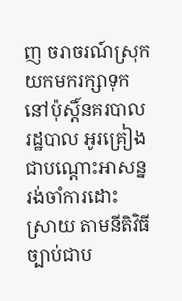ញ ចរាចរណ៍ស្រុក យកមករក្សាទុក នៅប៉ុស្ដិ៍នគរបាលរដ្ឋបាល អូរគ្រៀង ជាបណ្ដោះអាសន្នរង់ចាំការដោះ ស្រាយ តាមនីតិវិធីច្បាប់ជាប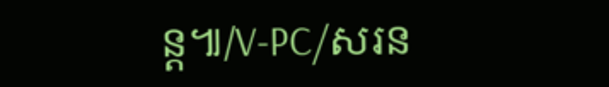ន្ត៕/V-PC/សរន